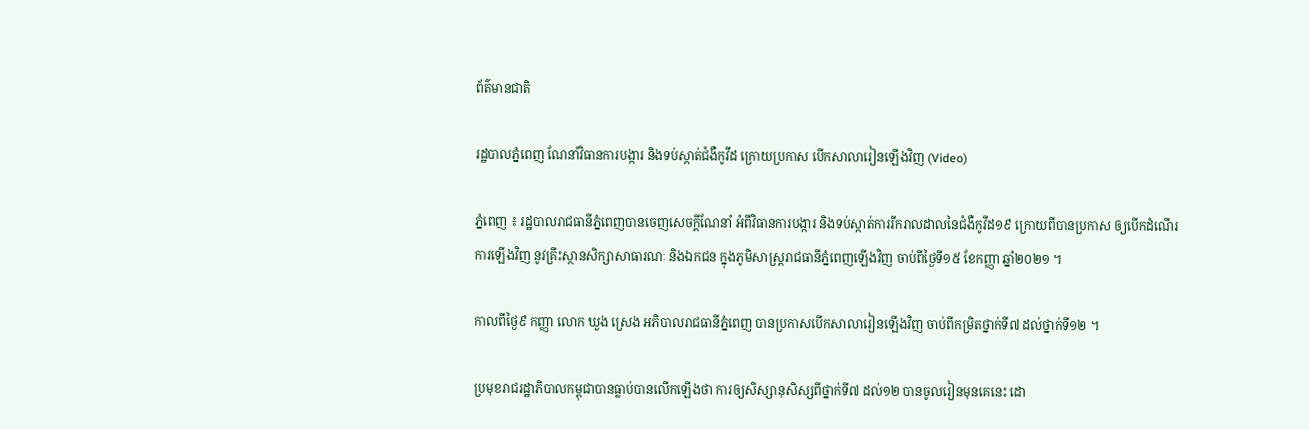ព័ត៌មានជាតិ

រដ្ឋបាលភ្នំពេញ ណែនាំវិធានការបង្ការ និងទប់ស្កាត់ជំងឺកូវីដ ក្រោយប្រកាស បើកសាលារៀនឡើងវិញ (Video)

ភ្នំពេញ ៖ រដ្ឋបាលរាជធានីភ្នំពេញបានចេញសេចក្តីណែនាំ អំពីវិធានការបង្ការ និងទប់ស្កាត់ការរីករាលដាលនៃជំងឺកូវីដ១៩ ក្រោយពីបានប្រកាស ឲ្យបើកដំណើរការឡើងវិញ នូវគ្រឹះស្ថានសិក្សាសាធារណៈ និងឯកជន ក្នុងភូមិសាស្ត្ររាជធានីភ្នំពេញឡើងវិញ ចាប់ពីថ្ងៃទី១៥ ខែកញ្ញា ឆ្នាំ២០២១ ។

កាលពីថ្ងៃ៩ កញ្ញា លោក ឃួង ស្រេង អភិបាលរាជធានីភ្នំពេញ បានប្រកាសបើកសាលារៀនឡើងវិញ ចាប់ពីកម្រិតថ្នាក់ទី៧ ដល់ថ្នាក់ទី១២ ។

ប្រមុខរាជរដ្ឋាភិបាលកម្ពុជាបានធ្លាប់បានលើកឡើងថា ការឲ្យសិស្សានុសិស្សពីថ្នាក់ទី៧ ដល់១២ បានចូលរៀនមុនគេនេះ ដោ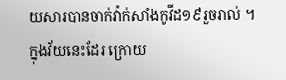យសារបានចាក់វ៉ាក់សាំងកូវីដ១៩រួចរាល់ ។ ក្នុងវ័យនេះដែរ ក្រោយ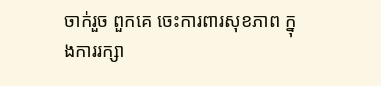ចាក់រួច ពួកគេ ចេះការពារសុខភាព ក្នុងការរក្សា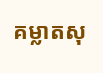គម្លាតសុ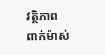វត្ថិភាព ពាក់ម៉ាស់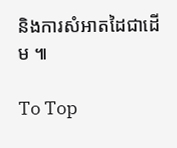និងការសំអាតដៃជាដើម ៕

To Top